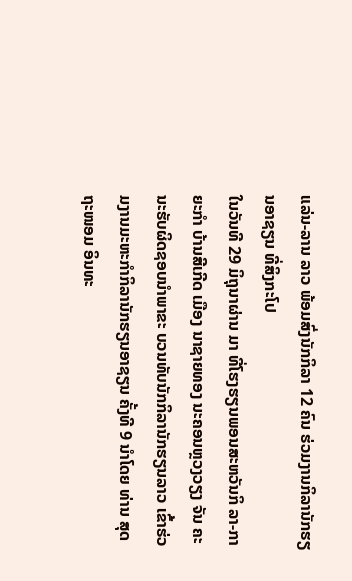ແລ່ນ-ລານ ລາວ ພ້ອມສົ່ງນັກກິລາ 12 ຄົນ ຮ່ວມງານກິລານັກຮຽນອາຊຽນ ທີ່ສິງກະໂປ
ໃນວັນທີ 29 ມິຖຸນາຜ່ານ ມາ ທີ່ໂຮງຮຽນພອນສະຫວັນກິ ລາ-ກາຍະກຳ ບ້ານສີເກີດ ເມືອງ ນາຊາຍທອງ ນະຄອນຫຼວງວຽງ ຈັນ ຄະນະຮັບຜິດຊອບນຳພາຂະ ບວນທັບນັກກິລານັກຮຽນລາວ ເຂົ້າຮ່ວມງານມະຫະກຳກິລານັກຮຽນອາຊຽນ ຄັ້ງທີ 9 ນຳໂດຍ ທ່ານ ສຸດຖະໜອມ ອິນທະ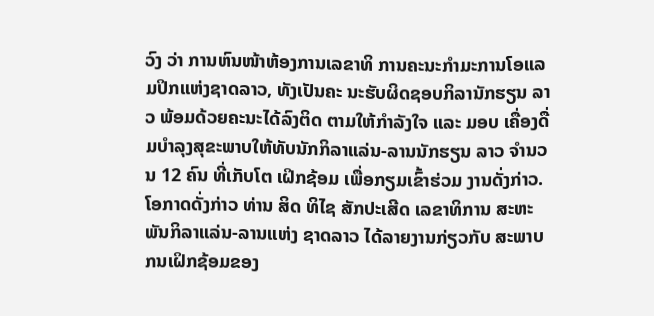ວົງ ວ່າ ການຫົນໜ້າຫ້ອງການເລຂາທິ ການຄະນະກຳມະການໂອແລມປິກແຫ່ງຊາດລາວ, ທັງເປັນຄະ ນະຮັບຜິດຊອບກິລານັກຮຽນ ລາວ ພ້ອມດ້ວຍຄະນະໄດ້ລົງຕິດ ຕາມໃຫ້ກຳລັງໃຈ ແລະ ມອບ ເຄື່ອງດື່ມບຳລຸງສຸຂະພາບໃຫ້ທັບນັກກິລາແລ່ນ-ລານນັກຮຽນ ລາວ ຈຳນວນ 12 ຄົນ ທີ່ເກັບໂຕ ເຝິກຊ້ອມ ເພື່ອກຽມເຂົ້າຮ່ວມ ງານດັ່ງກ່າວ.
ໂອກາດດັ່ງກ່າວ ທ່ານ ສິດ ທິໄຊ ສັກປະເສີດ ເລຂາທິການ ສະຫະພັນກິລາແລ່ນ-ລານແຫ່ງ ຊາດລາວ ໄດ້ລາຍງານກ່ຽວກັບ ສະພາບກນເຝິກຊ້ອມຂອງ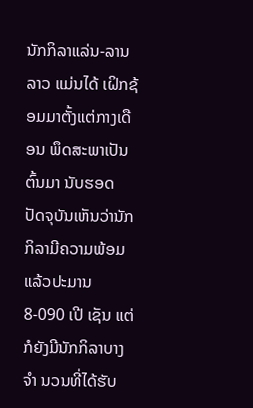ນັກກິລາແລ່ນ-ລານລາວ ແມ່ນໄດ້ ເຝິກຊ້ອມມາຕັ້ງແຕ່ກາງເດືອນ ພຶດສະພາເປັນຕົ້ນມາ ນັບຮອດ ປັດຈຸບັນເຫັນວ່ານັກກິລາມີຄວາມພ້ອມແລ້ວປະມານ 8-090 ເປີ ເຊັນ ແຕ່ກໍຍັງມີນັກກິລາບາງຈຳ ນວນທີ່ໄດ້ຮັບ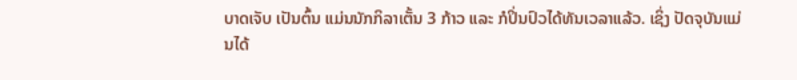ບາດເຈັບ ເປັນຕົ້ນ ແມ່ນນັກກິລາເຕັ້ນ 3 ກ້າວ ແລະ ກໍປິ່ນປົວໄດ້ທັນເວລາແລ້ວ. ເຊິ່ງ ປັດຈຸບັນແມ່ນໄດ້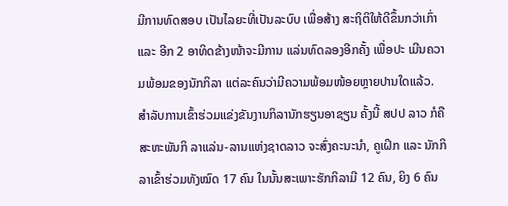ມີການທົດສອບ ເປັນໄລຍະທີ່ເປັນລະບົບ ເພື່ອສ້າງ ສະຖິຕິໃຫ້ດີຂຶ້ນກວ່າເກົ່າ ແລະ ອີກ 2 ອາທິດຂ້າງໜ້າຈະມີການ ແລ່ນທົດລອງອີກຄັ້ງ ເພື່ອປະ ເມີນຄວາມພ້ອມຂອງນັກກິລາ ແຕ່ລະຄົນວ່າມີຄວາມພ້ອມໜ້ອຍຫຼາຍປານໃດແລ້ວ.
ສຳລັບການເຂົ້າຮ່ວມແຂ່ງຂັນງານກິລານັກຮຽນອາຊຽນ ຄັ້ງນີ້ ສປປ ລາວ ກໍຄື ສະຫະພັນກິ ລາແລ່ນ-ລານແຫ່ງຊາດລາວ ຈະສົ່ງຄະນະນຳ, ຄູເຝິກ ແລະ ນັກກິລາເຂົ້າຮ່ວມທັງໝົດ 17 ຄົນ ໃນນັ້ນສະເພາະຮັກກິລາມີ 12 ຄົນ, ຍິງ 6 ຄົນ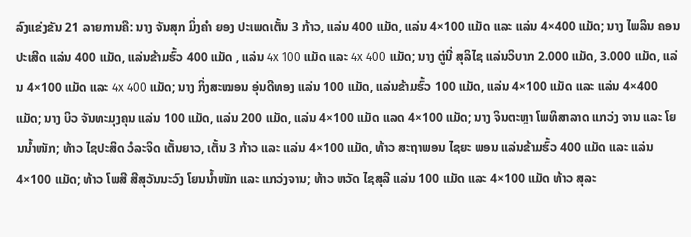ລົງແຂ່ງຂັນ 21 ລາຍການຄື: ນາງ ຈັນສຸກ ມິ່ງຄຳ ຍອງ ປະເພດເຕັ້ນ 3 ກ້າວ, ແລ່ນ 400 ແມັດ, ແລ່ນ 4×100 ແມັດ ແລະ ແລ່ນ 4×400 ແມັດ; ນາງ ໄພລິນ ຄອນປະເສີດ ແລ່ນ 400 ແມັດ, ແລ່ນຂ້າມຮົ້ວ 400 ແມັດ , ແລ່ນ 4x 100 ແມັດ ແລະ 4x 400 ແມັດ; ນາງ ຕູ່ນີ່ ສຸລິໄຊ ແລ່ນວິບາກ 2.000 ແມັດ, 3.000 ແມັດ, ແລ່ນ 4×100 ແມັດ ແລະ 4x 400 ແມັດ; ນາງ ກິ່ງສະໝອນ ອຸ່ນດີທອງ ແລ່ນ 100 ແມັດ, ແລ່ນຂ້າມຮົ້ວ 100 ແມັດ, ແລ່ນ 4×100 ແມັດ ແລະ ແລ່ນ 4×400 ແມັດ; ນາງ ບິວ ຈັນທະມຸງຄຸນ ແລ່ນ 100 ແມັດ, ແລ່ນ 200 ແມັດ, ແລ່ນ 4×100 ແມັດ ແລດ 4×100 ແມັດ; ນາງ ຈິນຕະຫຼາ ໂພທິສາລາດ ແກວ່ງ ຈານ ແລະ ໂຍນນ້ຳໜັກ; ທ້າວ ໄຊປະສິດ ວໍລະຈິດ ເຕັ້ນຍາວ, ເຕັ້ນ 3 ກ້າວ ແລະ ແລ່ນ 4×100 ແມັດ, ທ້າວ ສະຖາພອນ ໄຊຍະ ພອນ ແລ່ນຂ້າມຮົ້ວ 400 ແມັດ ແລະ ແລ່ນ 4×100 ແມັດ; ທ້າວ ໂພສີ ສີສຸວັນນະວົງ ໂຍນນ້ຳໜັກ ແລະ ແກວ່ງຈານ; ທ້າວ ຫວັດ ໄຊສຸລີ ແລ່ນ 100 ແມັດ ແລະ 4×100 ແມັດ ທ້າວ ສຸລະ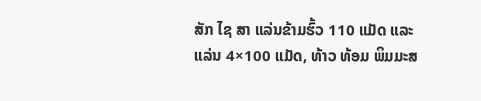ສັກ ໄຊ ສາ ແລ່ນຂ້າມຮົ້ວ 110 ແມັດ ແລະ ແລ່ນ 4×100 ແມັດ, ທ້າວ ທ້ອມ ພິມມະສ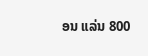ອນ ແລ່ນ 800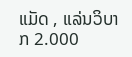ແມັດ , ແລ່ນວິບາກ 2.000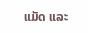ແມັດ ແລະ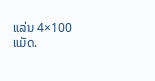ແລ່ນ 4×100 ແມັດ.